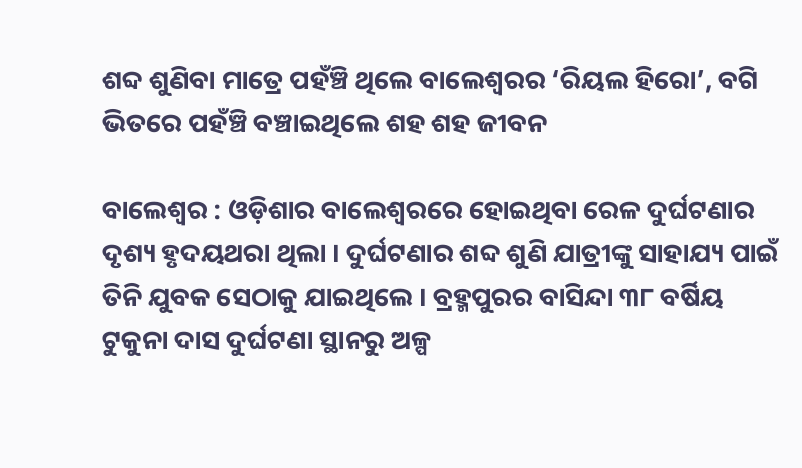ଶବ୍ଦ ଶୁଣିବା ମାତ୍ରେ ପହଁଞ୍ଚି ଥିଲେ ବାଲେଶ୍ୱରର ‘ରିୟଲ ହିରୋ’, ବଗି ଭିତରେ ପହଁଞ୍ଚି ବଞ୍ଚାଇଥିଲେ ଶହ ଶହ ଜୀବନ

ବାଲେଶ୍ୱର : ଓଡ଼ିଶାର ବାଲେଶ୍ୱରରେ ହୋଇଥିବା ରେଳ ଦୁର୍ଘଟଣାର ଦୃଶ୍ୟ ହୃଦୟଥରା ଥିଲା । ଦୁର୍ଘଟଣାର ଶବ୍ଦ ଶୁଣି ଯାତ୍ରୀଙ୍କୁ ସାହାଯ୍ୟ ପାଇଁ ତିନି ଯୁବକ ସେଠାକୁ ଯାଇଥିଲେ । ବ୍ରହ୍ମପୁରର ବାସିନ୍ଦା ୩୮ ବର୍ଷିୟ ଟୁକୁନା ଦାସ ଦୁର୍ଘଟଣା ସ୍ଥାନରୁ ଅଳ୍ପ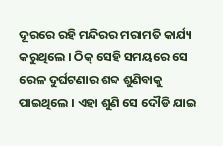ଦୂରରେ ରହି ମନ୍ଦିରର ମରାମତି କାର୍ଯ୍ୟ କରୁଥିଲେ । ଠିକ୍ ସେହି ସମୟରେ ସେ ରେଳ ଦୁର୍ଘଟଣାର ଶବ୍ଦ ଶୁଣିବାକୁ ପାଇଥିଲେ । ଏହା ଶୁଣି ସେ ଦୌଡି ଯାଇ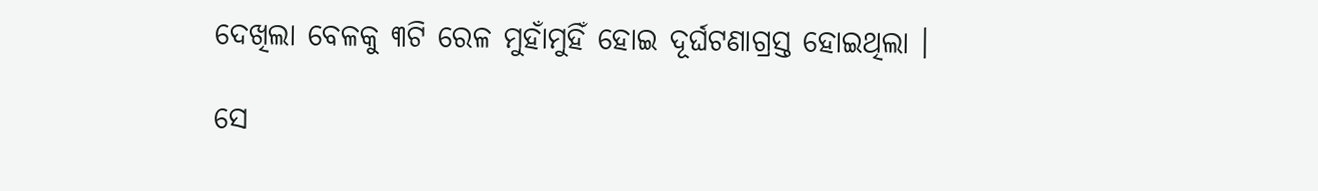ଦେଖିଲା ବେଳକୁ ୩ଟି ରେଳ ମୁହାଁମୁହିଁ ହୋଇ ଦୂର୍ଘଟଣାଗ୍ରସ୍ତ ହୋଇଥିଲା ।

ସେ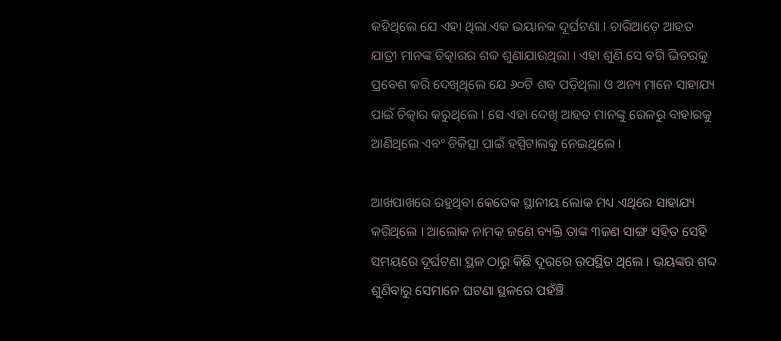କହିଥିଲେ ଯେ ଏହା ଥିଲା ଏକ ଭୟାନକ ଦୂର୍ଘଟଣା । ଚାରିଆଡ଼େ ଆହତ ଯାତ୍ରୀ ମାନଙ୍କ ଚିତ୍କାରର ଶବ୍ଦ ଶୁଣାଯାଉଥିଲା । ଏହା ଶୁଣି ସେ ବଗି ଭିତରକୁ ପ୍ରବେଶ କରି ଦେଖିଥିଲେ ଯେ ୬୦ଟି ଶବ ପଡ଼ିଥିଲା ଓ ଅନ୍ୟ ମାନେ ସାହାଯ୍ୟ ପାଇଁ ଚିତ୍କାର କରୁଥିଲେ । ସେ ଏହା ଦେଖି ଆହତ ମାନଙ୍କୁ ରେଳରୁ ବାହାରକୁ ଆଣିଥିଲେ ଏବଂ ଚିକିତ୍ସା ପାଇଁ ହସ୍ପିଟାଲକୁ ନେଇଥିଲେ ।

ଆଖପାଖରେ ରହୁଥିବା କେତେକ ସ୍ଥାନୀୟ ଲୋକ ମଧ୍ୟ ଏଥିରେ ସାହାଯ୍ୟ କରିଥିଲେ । ଆଲୋକ ନାମକ ଜଣେ ବ୍ୟକ୍ତି ତାଙ୍କ ୩ଜଣ ସାଙ୍ଗ ସହିତ ସେହି ସମୟରେ ଦୂର୍ଘଟଣା ସ୍ଥଳ ଠାରୁ କିଛି ଦୂରରେ ଉପସ୍ଥିତ ଥିଲେ । ଭୟଙ୍କର ଶବ୍ଦ ଶୁଣିବାରୁ ସେମାନେ ଘଟଣା ସ୍ଥଳରେ ପହଁଞ୍ଚି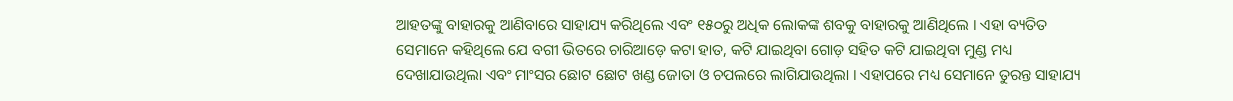ଆହତଙ୍କୁ ବାହାରକୁ ଆଣିବାରେ ସାହାଯ୍ୟ କରିଥିଲେ ଏବଂ ୧୫୦ରୁ ଅଧିକ ଲୋକଙ୍କ ଶବକୁ ବାହାରକୁ ଆଣିଥିଲେ । ଏହା ବ୍ୟତିତ ସେମାନେ କହିଥିଲେ ଯେ ବଗୀ ଭିତରେ ଚାରିଆଡ଼େ କଟା ହାତ, କଟି ଯାଇଥିବା ଗୋଡ଼ ସହିତ କଟି ଯାଇଥିବା ମୁଣ୍ଡ ମଧ୍ୟ ଦେଖାଯାଉଥିଲା ଏବଂ ମାଂସର ଛୋଟ ଛୋଟ ଖଣ୍ଡ ଜୋତା ଓ ଚପଲରେ ଲାଗିଯାଉଥିଲା । ଏହାପରେ ମଧ୍ୟ ସେମାନେ ତୁରନ୍ତ ସାହାଯ୍ୟ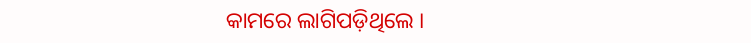କାମରେ ଲାଗିପଡ଼ିଥିଲେ ।